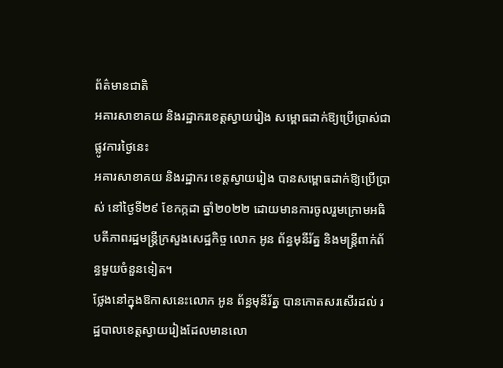ព័ត៌មានជាតិ
អគារសាខាគយ និងរដ្ឋាករខេត្តស្វាយរៀង សម្ពោធដាក់ឱ្យប្រើប្រាស់ជាផ្លូវការថ្ងៃនេះ
អគារសាខាគយ និងរដ្ឋាករ ខេត្តស្វាយរៀង បានសម្ពោធដាក់ឱ្យប្រើប្រាស់ នៅថ្ងៃទី២៩ ខែកក្កដា ឆ្នាំ២០២២ ដោយមានការចូលរួមក្រោមអធិបតីភាពរដ្ឋមន្រ្តីក្រសួងសេដ្ឋកិច្ច លោក អូន ព័ន្ធមុនីរ័ត្ន និងមន្រ្តីពាក់ព័ន្ធមួយចំនួនទៀត។
ថ្លែងនៅក្នុងឱកាសនេះលោក អូន ព័ន្ធមុនីរ័ត្ន បានកោតសរសើរដល់ រដ្ឋបាលខេត្តស្វាយរៀងដែលមានលោ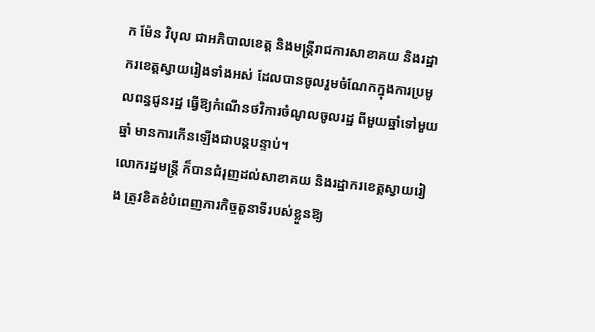ក ម៉ែន វិបុល ជាអភិបាលខេត្ត និងមន្ត្រីរាជការសាខាគយ និងរដ្ឋាករខេត្តស្វាយរៀងទាំងអស់ ដែលបានចូលរួមចំណែកក្នុងការប្រមូលពន្ធជូនរដ្ឋ ធ្វើឱ្យកំណើនថវិការចំណូលចូលរដ្ឋ ពីមួយឆ្នាំទៅមួយឆ្នាំ មានការកើនឡើងជាបន្តបន្ទាប់។
លោករដ្ឋមន្រ្តី ក៏បានជំរុញដល់សាខាគយ និងរដ្ឋាករខេត្តស្វាយរៀង ត្រូវខិតខំបំពេញភារកិច្ចតួនាទីរបស់ខ្លួនឱ្យ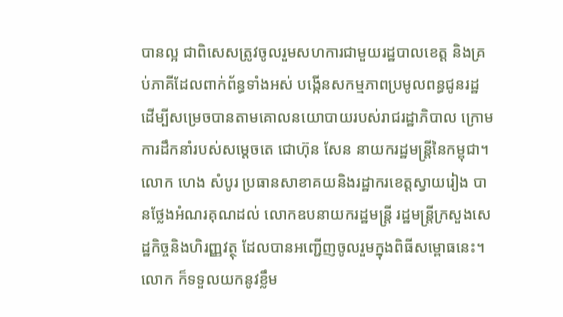បានល្អ ជាពិសេសត្រូវចូលរួមសហការជាមួយរដ្ឋបាលខេត្ត និងគ្រប់ភាគីដែលពាក់ព័ន្ធទាំងអស់ បង្កើនសកម្មភាពប្រមូលពន្ធជូនរដ្ឋ ដើម្បីសម្រេចបានតាមគោលនយោបាយរបស់រាជរដ្ឋាភិបាល ក្រោមការដឹកនាំរបស់សម្តេចតេ ជោហ៊ុន សែន នាយករដ្ឋមន្ត្រីនៃកម្ពុជា។
លោក ហេង សំបូរ ប្រធានសាខាគយនិងរដ្ឋាករខេត្តស្វាយរៀង បានថ្លែងអំណរគុណដល់ លោកឧបនាយករដ្ឋមន្ត្រី រដ្ឋមន្ត្រីក្រសួងសេដ្ឋកិច្ចនិងហិរញ្ញវត្ថុ ដែលបានអញ្ជើញចូលរួមក្នុងពិធីសម្ពោធនេះ។ លោក ក៏ទទួលយកនូវខ្លឹម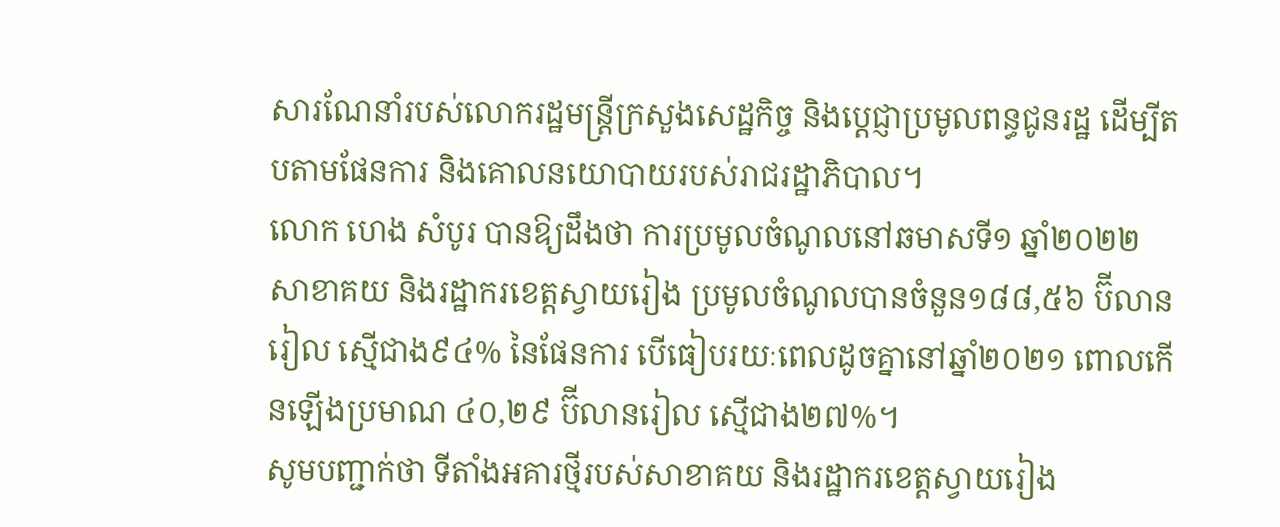សារណែនាំរបស់លោករដ្ឋមន្រ្តីក្រសួងសេដ្ឋកិច្ច និងប្តេជ្ញាប្រមូលពន្ធជូនរដ្ឋ ដើម្បីតបតាមផែនការ និងគោលនយោបាយរបស់រាជរដ្ឋាភិបាល។
លោក ហេង សំបូរ បានឱ្យដឹងថា ការប្រមូលចំណូលនៅឆមាសទី១ ឆ្នាំ២០២២ សាខាគយ និងរដ្ឋាករខេត្តស្វាយរៀង ប្រមូលចំណូលបានចំនួន១៨៨,៥៦ ប៊ីលានរៀល ស្មើជាង៩៤% នៃផែនការ បើធៀបរយៈពេលដូចគ្នានៅឆ្នាំ២០២១ ពោលកើនឡើងប្រមាណ ៤០,២៩ ប៊ីលានរៀល ស្មើជាង២៧%។
សូមបញ្ជាក់ថា ទីតាំងអគារថ្មីរបស់សាខាគយ និងរដ្ឋាករខេត្តស្វាយរៀង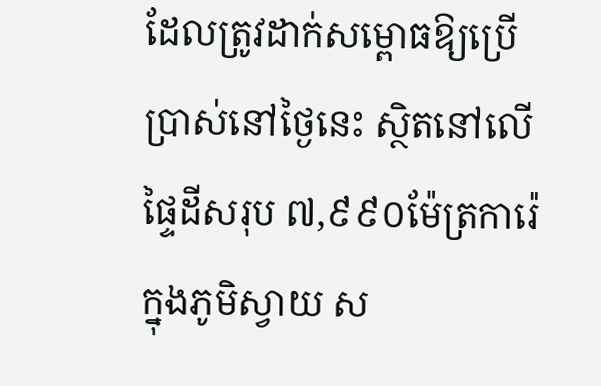ដែលត្រូវដាក់សម្ពោធឱ្យប្រើប្រាស់នៅថ្ងៃនេះ ស្ថិតនៅលើផ្ទៃដីសរុប ៧,៩៩០ម៉ែត្រការ៉េ ក្នុងភូមិស្វាយ ស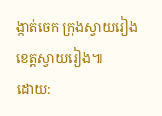ង្កាត់ចេក ក្រុងស្វាយរៀង ខេត្តស្វាយរៀង៕
ដោយ: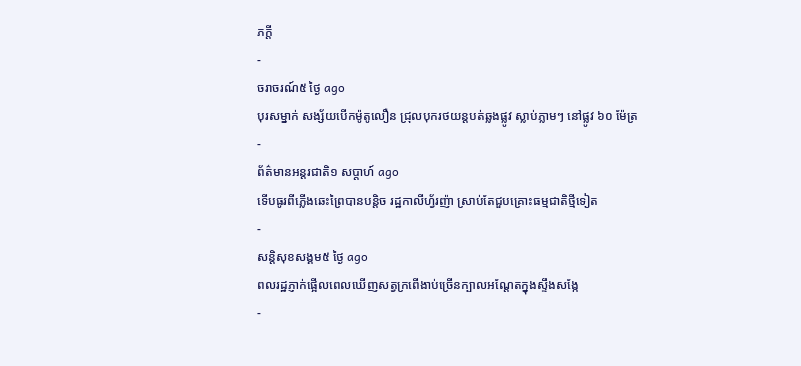ភក្ដី
-
ចរាចរណ៍៥ ថ្ងៃ ago
បុរសម្នាក់ សង្ស័យបើកម៉ូតូលឿន ជ្រុលបុករថយន្តបត់ឆ្លងផ្លូវ ស្លាប់ភ្លាមៗ នៅផ្លូវ ៦០ ម៉ែត្រ
-
ព័ត៌មានអន្ដរជាតិ១ សប្តាហ៍ ago
ទើបធូរពីភ្លើងឆេះព្រៃបានបន្តិច រដ្ឋកាលីហ្វ័រញ៉ា ស្រាប់តែជួបគ្រោះធម្មជាតិថ្មីទៀត
-
សន្តិសុខសង្គម៥ ថ្ងៃ ago
ពលរដ្ឋភ្ញាក់ផ្អើលពេលឃើញសត្វក្រពើងាប់ច្រើនក្បាលអណ្ដែតក្នុងស្ទឹងសង្កែ
-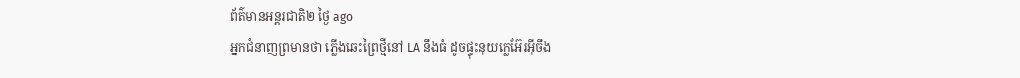ព័ត៌មានអន្ដរជាតិ២ ថ្ងៃ ago
អ្នកជំនាញព្រមានថា ភ្លើងឆេះព្រៃថ្មីនៅ LA នឹងធំ ដូចផ្ទុះនុយក្លេអ៊ែរអ៊ីចឹង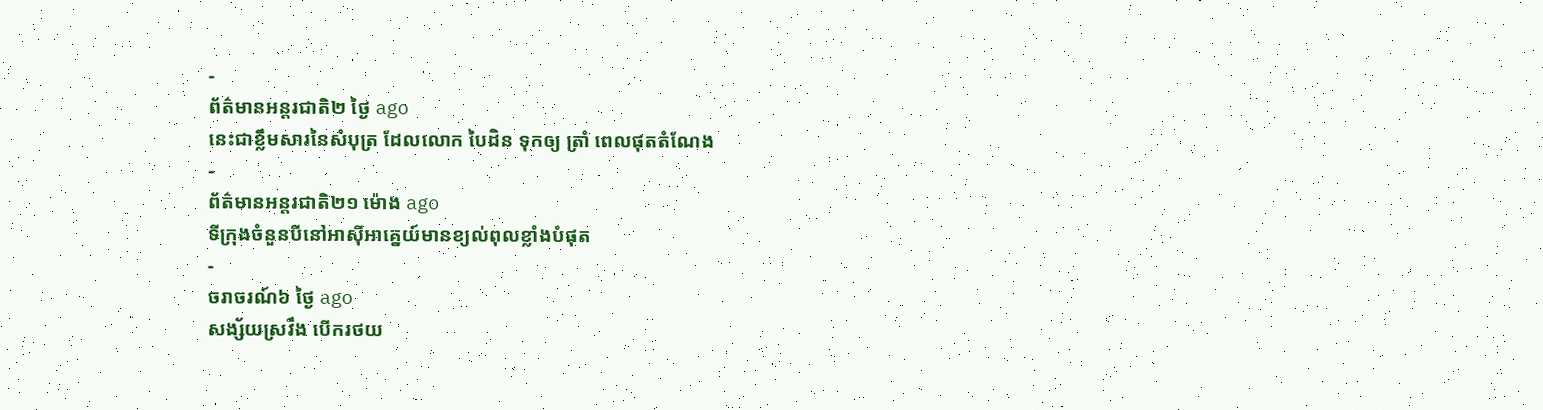-
ព័ត៌មានអន្ដរជាតិ២ ថ្ងៃ ago
នេះជាខ្លឹមសារនៃសំបុត្រ ដែលលោក បៃដិន ទុកឲ្យ ត្រាំ ពេលផុតតំណែង
-
ព័ត៌មានអន្ដរជាតិ២១ ម៉ោង ago
ទីក្រុងចំនួនបីនៅអាស៊ីអាគ្នេយ៍មានខ្យល់ពុលខ្លាំងបំផុត
-
ចរាចរណ៍៦ ថ្ងៃ ago
សង្ស័យស្រវឹង បើករថយ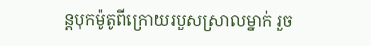ន្តបុកម៉ូតូពីក្រោយរបួសស្រាលម្នាក់ រួច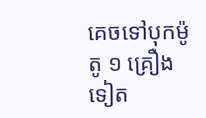គេចទៅបុកម៉ូតូ ១ គ្រឿងទៀត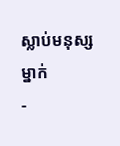ស្លាប់មនុស្សម្នាក់
-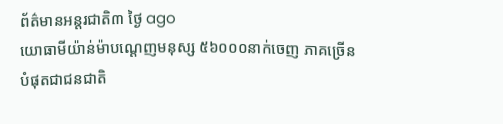ព័ត៌មានអន្ដរជាតិ៣ ថ្ងៃ ago
យោធាមីយ៉ាន់ម៉ាបណ្ដេញមនុស្ស ៥៦០០០នាក់ចេញ ភាគច្រើនបំផុតជាជនជាតិ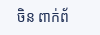ចិន ពាក់ព័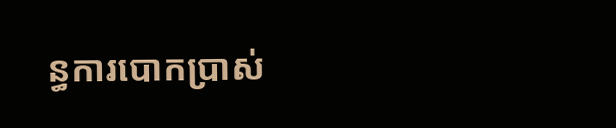ន្ធការបោកប្រាស់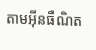តាមអ៊ីនធឺណិត